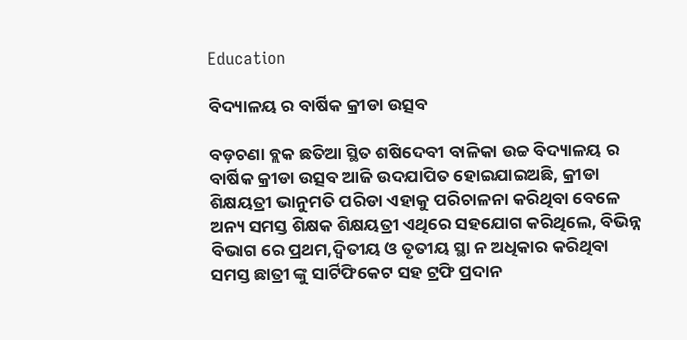Education

ବିଦ୍ୟାଳୟ ର ବାର୍ଷିକ କ୍ରୀଡା ଉତ୍ସବ

ବଡ଼ଚଣା ବ୍ଲକ ଛତିଆ ସ୍ଥିତ ଶଷିଦେବୀ ବାଳିକା ଉଚ୍ଚ ବିଦ୍ୟାଳୟ ର ବାର୍ଷିକ କ୍ରୀଡା ଉତ୍ସବ ଆଜି ଉଦଯାପିତ ହୋଇଯାଇଅଛି, କ୍ରୀଡା ଶିକ୍ଷୟତ୍ରୀ ଭାନୁମତି ପରିଡା ଏହାକୁ ପରିଚାଳନା କରିଥିବା ବେଳେ ଅନ୍ୟ ସମସ୍ତ ଶିକ୍ଷକ ଶିକ୍ଷୟତ୍ରୀ ଏଥିରେ ସହଯୋଗ କରିଥିଲେ, ବିଭିନ୍ନ ବିଭାଗ ରେ ପ୍ରଥମ,ଦ୍ୱିତୀୟ ଓ ତୃତୀୟ ସ୍ଥା ନ ଅଧିକାର କରିଥିବା ସମସ୍ତ ଛାତ୍ରୀ ଙ୍କୁ ସାର୍ଟିଫିକେଟ ସହ ଟ୍ରଫି ପ୍ରଦାନ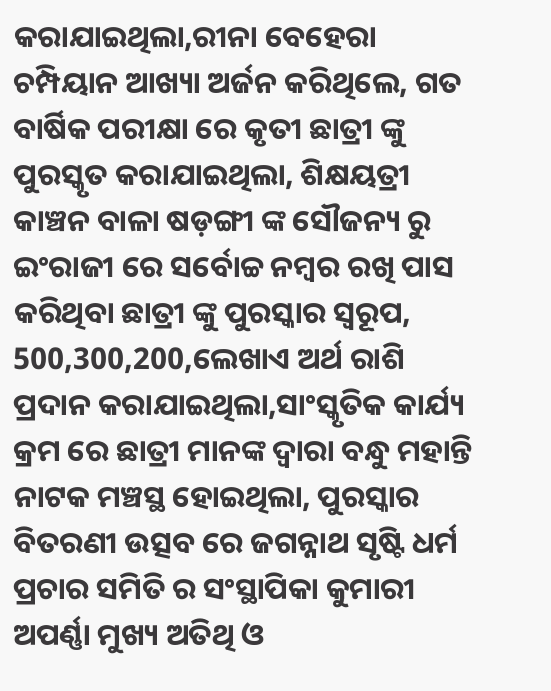କରାଯାଇଥିଲା,ରୀନା ବେହେରା ଚମ୍ପିୟାନ ଆଖ୍ୟା ଅର୍ଜନ କରିଥିଲେ, ଗତ ବାର୍ଷିକ ପରୀକ୍ଷା ରେ କୃତୀ ଛାତ୍ରୀ ଙ୍କୁ ପୁରସ୍କୃତ କରାଯାଇଥିଲା, ଶିକ୍ଷୟତ୍ରୀ କାଞ୍ଚନ ବାଳା ଷଡ଼ଙ୍ଗୀ ଙ୍କ ସୌଜନ୍ୟ ରୁ ଇଂରାଜୀ ରେ ସର୍ବୋଚ୍ଚ ନମ୍ବର ରଖି ପାସ କରିଥିବା ଛାତ୍ରୀ ଙ୍କୁ ପୁରସ୍କାର ସ୍ୱରୂପ, 500,300,200,ଲେଖାଏ ଅର୍ଥ ରାଶି ପ୍ରଦାନ କରାଯାଇଥିଲା,ସାଂସ୍କୃତିକ କାର୍ଯ୍ୟ କ୍ରମ ରେ ଛାତ୍ରୀ ମାନଙ୍କ ଦ୍ୱାରା ବନ୍ଧୁ ମହାନ୍ତି ନାଟକ ମଞ୍ଚସ୍ଥ ହୋଇଥିଲା, ପୁରସ୍କାର ବିତରଣୀ ଉତ୍ସବ ରେ ଜଗନ୍ନାଥ ସୃଷ୍ଟି ଧର୍ମ ପ୍ରଚାର ସମିତି ର ସଂସ୍ଥାପିକା କୁମାରୀ ଅପର୍ଣ୍ଣା ମୁଖ୍ୟ ଅତିଥି ଓ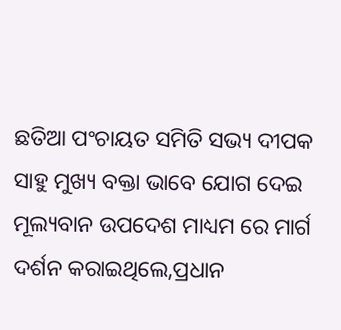ଛତିଆ ପଂଚାୟତ ସମିତି ସଭ୍ୟ ଦୀପକ ସାହୁ ମୁଖ୍ୟ ବକ୍ତା ଭାବେ ଯୋଗ ଦେଇ ମୂଲ୍ୟବାନ ଉପଦେଶ ମାଧ୍ୟମ ରେ ମାର୍ଗ ଦର୍ଶନ କରାଇଥିଲେ,ପ୍ରଧାନ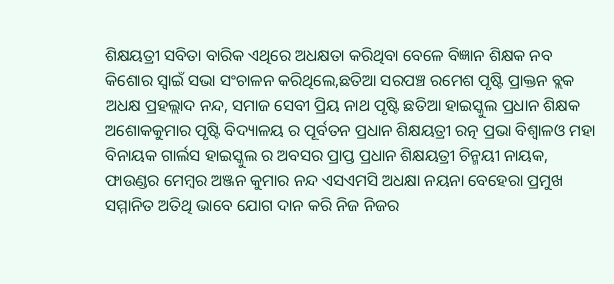ଶିକ୍ଷୟତ୍ରୀ ସବିତା ବାରିକ ଏଥିରେ ଅଧକ୍ଷତା କରିଥିବା ବେଳେ ବିଜ୍ଞାନ ଶିକ୍ଷକ ନବ କିଶୋର ସ୍ୱାଇଁ ସଭା ସଂଚାଳନ କରିଥିଲେ,ଛତିଆ ସରପଞ୍ଚ ରମେଶ ପୃଷ୍ଟି ପ୍ରାକ୍ତନ ବ୍ଲକ ଅଧକ୍ଷ ପ୍ରହଲ୍ଲାଦ ନନ୍ଦ, ସମାଜ ସେବୀ ପ୍ରିୟ ନାଥ ପୃଷ୍ଟି ଛତିଆ ହାଇସ୍କୁଲ ପ୍ରଧାନ ଶିକ୍ଷକ ଅଶୋକକୁମାର ପୃଷ୍ଟି ବିଦ୍ୟାଳୟ ର ପୂର୍ବତନ ପ୍ରଧାନ ଶିକ୍ଷୟତ୍ରୀ ରତ୍ନ ପ୍ରଭା ବିଶ୍ୱାଳଓ ମହା ବିନାୟକ ଗାର୍ଲସ ହାଇସ୍କୁଲ ର ଅବସର ପ୍ରାପ୍ତ ପ୍ରଧାନ ଶିକ୍ଷୟତ୍ରୀ ଚିନ୍ମୟୀ ନାୟକ, ଫାଉଣ୍ଡର ମେମ୍ବର ଅଞ୍ଜନ କୁମାର ନନ୍ଦ ଏସଏମସି ଅଧକ୍ଷା ନୟନା ବେହେରା ପ୍ରମୁଖ ସମ୍ମାନିତ ଅତିଥି ଭାବେ ଯୋଗ ଦାନ କରି ନିଜ ନିଜର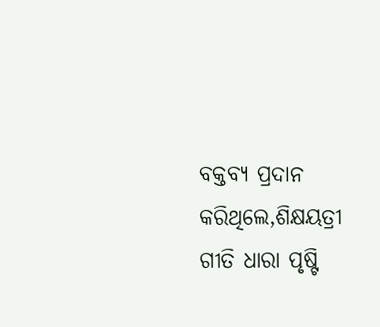ବକ୍ତବ୍ୟ ପ୍ରଦାନ କରିଥିଲେ,ଶିକ୍ଷୟତ୍ରୀ ଗୀତି ଧାରା ପୃଷ୍ଟି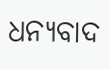ଧନ୍ୟବାଦ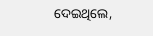ଦେଇଥିଲେ,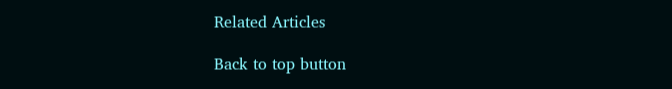Related Articles

Back to top button